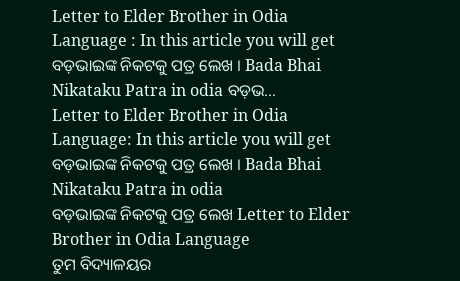Letter to Elder Brother in Odia Language : In this article you will get ବଡ଼ଭାଇଙ୍କ ନିକଟକୁ ପତ୍ର ଲେଖ । Bada Bhai Nikataku Patra in odia ବଡ଼ଭ...
Letter to Elder Brother in Odia Language: In this article you will get ବଡ଼ଭାଇଙ୍କ ନିକଟକୁ ପତ୍ର ଲେଖ । Bada Bhai Nikataku Patra in odia
ବଡ଼ଭାଇଙ୍କ ନିକଟକୁ ପତ୍ର ଲେଖ Letter to Elder Brother in Odia Language
ତୁମ ବିଦ୍ୟାଳୟର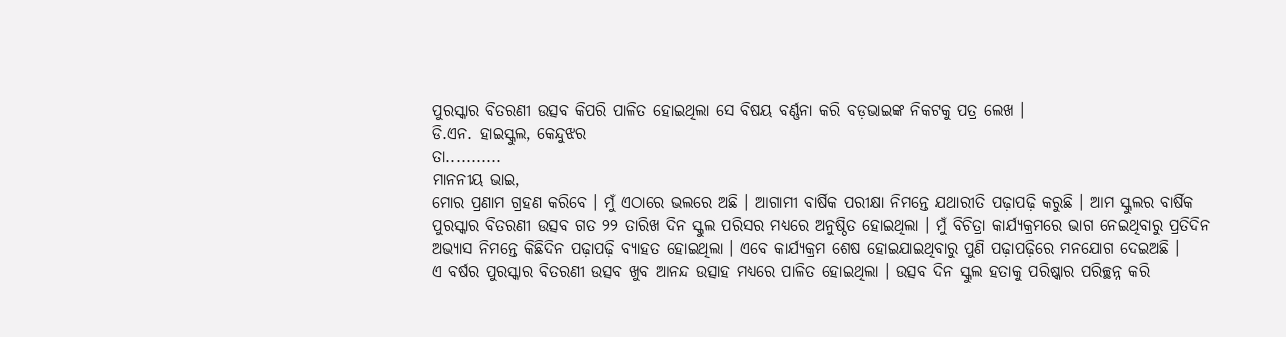ପୁରସ୍କାର ବିତରଣୀ ଉତ୍ସବ କିପରି ପାଳିତ ହୋଇଥିଲା ସେ ବିଷୟ ବର୍ଣ୍ଣନା କରି ବଡ଼ଭାଇଙ୍କ ନିକଟକୁ ପତ୍ର ଲେଖ ।
ଡି.ଏନ. ହାଇସ୍କୁଲ, କେନ୍ଦୁଝର
ତା...........
ମାନନୀୟ ଭାଇ,
ମୋର ପ୍ରଣାମ ଗ୍ରହଣ କରିବେ । ମୁଁ ଏଠାରେ ଭଲରେ ଅଛି । ଆଗାମୀ ବାର୍ଷିକ ପରୀକ୍ଷା ନିମନ୍ତେ ଯଥାରୀତି ପଢ଼ାପଢ଼ି କରୁଛି । ଆମ ସ୍କୁଲର ବାର୍ଷିକ ପୁରସ୍କାର ବିତରଣୀ ଉତ୍ସବ ଗତ ୨୨ ତାରିଖ ଦିନ ସ୍କୁଲ ପରିସର ମଧ୍ୟରେ ଅନୁଷ୍ଠିତ ହୋଇଥିଲା । ମୁଁ ବିଚିତ୍ରା କାର୍ଯ୍ୟକ୍ରମରେ ଭାଗ ନେଇଥିବାରୁ ପ୍ରତିଦିନ ଅଭ୍ୟାସ ନିମନ୍ତେ କିଛିଦିନ ପଢ଼ାପଢ଼ି ବ୍ୟାହତ ହୋଇଥିଲା । ଏବେ କାର୍ଯ୍ୟକ୍ରମ ଶେଷ ହୋଇଯାଇଥିବାରୁ ପୁଣି ପଢ଼ାପଢ଼ିରେ ମନଯୋଗ ଦେଇଅଛି ।
ଏ ବର୍ଷର ପୁରସ୍କାର ବିତରଣୀ ଉତ୍ସବ ଖୁବ ଆନନ୍ଦ ଉତ୍ସାହ ମଧ୍ୟରେ ପାଳିତ ହୋଇଥିଲା । ଉତ୍ସବ ଦିନ ସ୍କୁଲ ହତାକୁ ପରିଷ୍କାର ପରିଚ୍ଛନ୍ନ କରି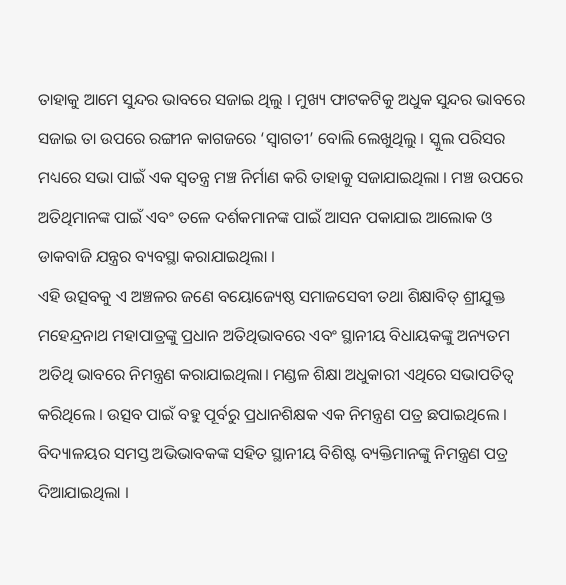ତାହାକୁ ଆମେ ସୁନ୍ଦର ଭାବରେ ସଜାଇ ଥିଲୁ । ମୁଖ୍ୟ ଫାଟକଟିକୁ ଅଧୁକ ସୁନ୍ଦର ଭାବରେ ସଜାଇ ତା ଉପରେ ରଙ୍ଗୀନ କାଗଜରେ ‘ସ୍ଵାଗତୀ’ ବୋଲି ଲେଖୁଥିଲୁ । ସ୍କୁଲ ପରିସର ମଧ୍ୟରେ ସଭା ପାଇଁ ଏକ ସ୍ବତନ୍ତ୍ର ମଞ୍ଚ ନିର୍ମାଣ କରି ତାହାକୁ ସଜାଯାଇଥିଲା । ମଞ୍ଚ ଉପରେ ଅତିଥିମାନଙ୍କ ପାଇଁ ଏବଂ ତଳେ ଦର୍ଶକମାନଙ୍କ ପାଇଁ ଆସନ ପକାଯାଇ ଆଲୋକ ଓ ଡାକବାଜି ଯନ୍ତ୍ରର ବ୍ୟବସ୍ଥା କରାଯାଇଥିଲା ।
ଏହି ଉତ୍ସବକୁ ଏ ଅଞ୍ଚଳର ଜଣେ ବୟୋଜ୍ୟେଷ୍ଠ ସମାଜସେବୀ ତଥା ଶିକ୍ଷାବିତ୍ ଶ୍ରୀଯୁକ୍ତ ମହେନ୍ଦ୍ରନାଥ ମହାପାତ୍ରଙ୍କୁ ପ୍ରଧାନ ଅତିଥିଭାବରେ ଏବଂ ସ୍ଥାନୀୟ ବିଧାୟକଙ୍କୁ ଅନ୍ୟତମ ଅତିଥି ଭାବରେ ନିମନ୍ତ୍ରଣ କରାଯାଇଥିଲା। ମଣ୍ଡଳ ଶିକ୍ଷା ଅଧୁକାରୀ ଏଥିରେ ସଭାପତିତ୍ବ କରିଥିଲେ । ଉତ୍ସବ ପାଇଁ ବହୁ ପୂର୍ବରୁ ପ୍ରଧାନଶିକ୍ଷକ ଏକ ନିମନ୍ତ୍ରଣ ପତ୍ର ଛପାଇଥିଲେ । ବିଦ୍ୟାଳୟର ସମସ୍ତ ଅଭିଭାବକଙ୍କ ସହିତ ସ୍ଥାନୀୟ ବିଶିଷ୍ଟ ବ୍ୟକ୍ତିମାନଙ୍କୁ ନିମନ୍ତ୍ରଣ ପତ୍ର ଦିଆଯାଇଥିଲା ।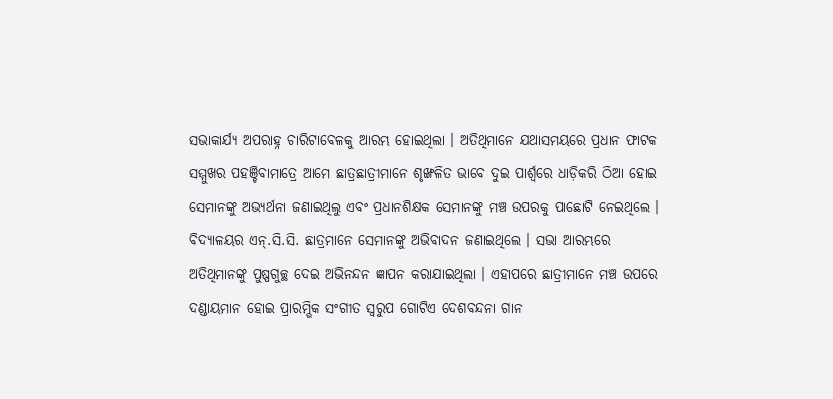ସଭାକାର୍ଯ୍ୟ ଅପରାହ୍ନ ଚାରିଟାବେଳକୁ ଆରମ୍ଭ ହୋଇଥିଲା । ଅତିଥିମାନେ ଯଥାସମୟରେ ପ୍ରଧାନ ଫାଟକ ସମ୍ମୁଖର ପହଞ୍ଚିବାମାତ୍ରେ ଆମେ ଛାତ୍ରଛାତ୍ରୀମାନେ ଶୃଙ୍ଖଳିତ ଭାବେ ଦୁଇ ପାର୍ଶ୍ଵରେ ଧାଡ଼ିକରି ଠିଆ ହୋଇ ସେମାନଙ୍କୁ ଅଭ୍ୟର୍ଥନା ଜଣାଇଥିଲୁ ଏବଂ ପ୍ରଧାନଶିକ୍ଷକ ସେମାନଙ୍କୁ ମଞ୍ଚ ଉପରକୁ ପାଛୋଟି ନେଇଥିଲେ । ବିଦ୍ୟାଳୟର ଏନ୍.ସି.ସି. ଛାତ୍ରମାନେ ସେମାନଙ୍କୁ ଅଭିବାଦନ ଜଣାଇଥିଲେ । ସଭା ଆରମ୍ଭରେ ଅତିଥିମାନଙ୍କୁ ପୁଷ୍ପଗୁଚ୍ଛ ଦେଇ ଅଭିନନ୍ଦନ ଜ୍ଞାପନ କରାଯାଇଥିଲା । ଏହାପରେ ଛାତ୍ରୀମାନେ ମଞ୍ଚ ଉପରେ ଦଣ୍ଡାୟମାନ ହୋଇ ପ୍ରାରମ୍ଭିକ ସଂଗୀତ ସ୍ଵରୁପ ଗୋଟିଏ ଦେଶବନ୍ଦନା ଗାନ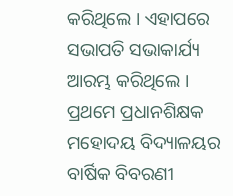କରିଥିଲେ । ଏହାପରେ ସଭାପତି ସଭାକାର୍ଯ୍ୟ ଆରମ୍ଭ କରିଥିଲେ ।
ପ୍ରଥମେ ପ୍ରଧାନଶିକ୍ଷକ ମହୋଦୟ ବିଦ୍ୟାଳୟର ବାର୍ଷିକ ବିବରଣୀ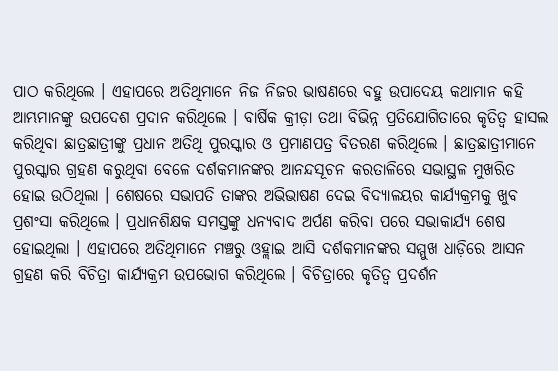ପାଠ କରିଥିଲେ । ଏହାପରେ ଅତିଥିମାନେ ନିଜ ନିଜର ଭାଷଣରେ ବହୁ ଉପାଦେୟ କଥାମାନ କହି ଆମ୍ଭମାନଙ୍କୁ ଉପଦେଶ ପ୍ରଦାନ କରିଥିଲେ । ବାର୍ଷିକ କ୍ରୀଡ଼ା ତଥା ବିଭିନ୍ନ ପ୍ରତିଯୋଗିତାରେ କୃତିତ୍ୱ ହାସଲ କରିଥିବା ଛାତ୍ରଛାତ୍ରୀଙ୍କୁ ପ୍ରଧାନ ଅତିଥି ପୁରସ୍କାର ଓ ପ୍ରମାଣପତ୍ର ବିତରଣ କରିଥିଲେ । ଛାତ୍ରଛାତ୍ରୀମାନେ ପୁରସ୍କାର ଗ୍ରହଣ କରୁଥିବା ବେଳେ ଦର୍ଶକମାନଙ୍କର ଆନନ୍ଦସୂଚନ କରତାଳିରେ ସଭାସ୍ଥଳ ମୁଖରିତ ହୋଇ ଉଠିଥିଲା । ଶେଷରେ ସଭାପତି ତାଙ୍କର ଅଭିଭାଷଣ ଦେଇ ବିଦ୍ୟାଳୟର କାର୍ଯ୍ୟକ୍ରମକୁ ଖୁବ ପ୍ରଶଂସା କରିଥିଲେ । ପ୍ରଧାନଶିକ୍ଷକ ସମସ୍ତଙ୍କୁ ଧନ୍ୟବାଦ ଅର୍ପଣ କରିବା ପରେ ସଭାକାର୍ଯ୍ୟ ଶେଷ ହୋଇଥିଲା । ଏହାପରେ ଅତିଥିମାନେ ମଞ୍ଚରୁ ଓହ୍ଲାଇ ଆସି ଦର୍ଶକମାନଙ୍କର ସମ୍ମୁଖ ଧାଡ଼ିରେ ଆସନ ଗ୍ରହଣ କରି ବିଚିତ୍ରା କାର୍ଯ୍ୟକ୍ରମ ଉପଭୋଗ କରିଥିଲେ । ବିଚିତ୍ରାରେ କୃତିତ୍ବ ପ୍ରଦର୍ଶନ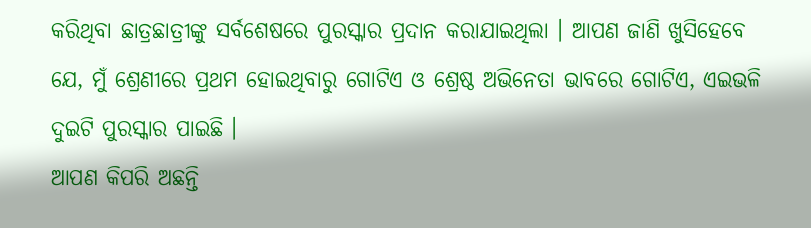କରିଥିବା ଛାତ୍ରଛାତ୍ରୀଙ୍କୁ ସର୍ବଶେଷରେ ପୁରସ୍କାର ପ୍ରଦାନ କରାଯାଇଥିଲା । ଆପଣ ଜାଣି ଖୁସିହେବେ ଯେ, ମୁଁ ଶ୍ରେଣୀରେ ପ୍ରଥମ ହୋଇଥିବାରୁ ଗୋଟିଏ ଓ ଶ୍ରେଷ୍ଠ ଅଭିନେତା ଭାବରେ ଗୋଟିଏ, ଏଇଭଳି ଦୁଇଟି ପୁରସ୍କାର ପାଇଛି ।
ଆପଣ କିପରି ଅଛନ୍ତି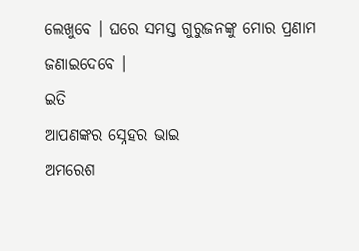ଲେଖୁବେ । ଘରେ ସମସ୍ତ ଗୁରୁଜନଙ୍କୁ ମୋର ପ୍ରଣାମ ଜଣାଇଦେବେ ।
ଇତି
ଆପଣଙ୍କର ସ୍ନେହର ଭାଇ
ଅମରେଶ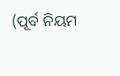(ପୂର୍ବ ନିୟମ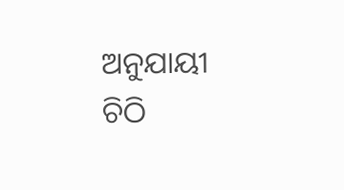ଅନୁଯାୟୀ ଚିଠି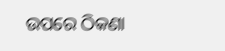ଉପରେ ଠିକଣା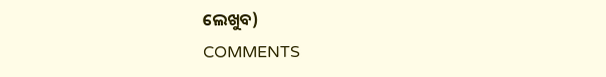ଲେଖୁବ)
COMMENTS